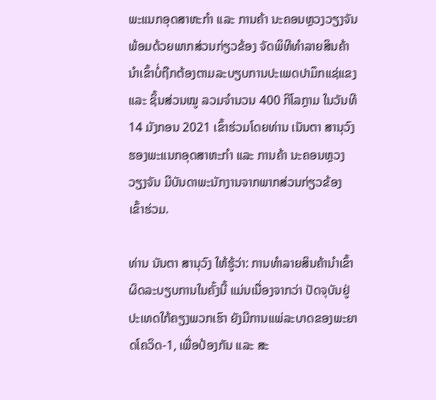ພະແນກອຸດສາຫະກຳ ແລະ ການຄ້າ ນະຄອນຫຼວງວຽງຈັນ ພ້ອມດ້ວຍພາກສ່ວນກ່ຽວຂ້ອງ ຈັດພິທີທຳລາຍສິນຄ້ານຳເຂົ້າບໍ່ຖືກຕ້ອງຕາມລະບຽບການປະເພດປາມຶກແຊ່ແຂງ ແລະ ຊິ້ນສ່ວນໝູ ລວມຈຳນວນ 400 ກິໂລກຼາມ ໃນວັນທີ 14 ມັງກອນ 2021 ເຂົ້າຮ່ວມໂດຍທ່ານ ເນັນຕາ ສານຸວົງ ຮອງພະແນກອຸດສາຫະກຳ ແລະ ການຄ້າ ນະຄອນຫຼວງວຽງຈັນ ມີບັນດາພະນັກງານຈາກພາກສ່ວນກ່ຽວຂ້ອງ ເຂົ້າຮ່ວມ.

ທ່ານ ນັນຕາ ສານຸວົງ ໃຫ້ຮູ້ວ່າ: ການທຳລາຍສິນຄ້ານຳເຂົ້າຜິດລະບຽບການໃນຄັ້ງນີ້ ແມ່ນເນື່ອງຈາກວ່າ ປັດຈຸບັນຢູ່ປະເທດໃກ້ຄຽງພວກເຮົາ ຍັງມີການແພ່ລະບາດຂອງພະຍາດໂຄວິດ-1, ເພື່ອປ້ອງກັນ ແລະ ສະ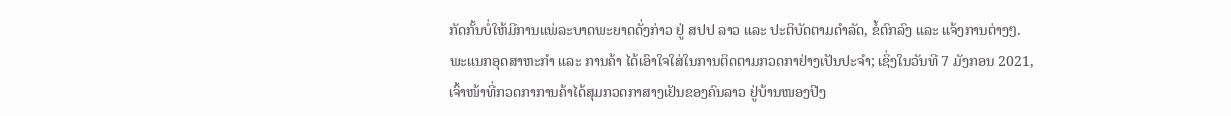ກັດກັ້ນບໍ່ໃຫ້ມີການແພ່ລະບາດພະຍາດດັ່ງກ່າວ ຢູ່ ສປປ ລາວ ແລະ ປະຕິບັດຕາມດໍາລັດ, ຂໍ້ຕົກລົງ ແລະ ແຈ້ງການຕ່າງໆ. ພະແນກອຸດສາຫະກໍາ ແລະ ການຄ້າ ໄດ້ເອົາໃຈໃສ່ໃນການຕິດຕາມກວດກາຢ່າງເປັນປະຈໍາ; ເຊິ່ງໃນວັນທີ 7 ມັງກອນ 2021, ເຈົ້າໜ້າທີ່ກວດກາການຄ້າໄດ້ສຸມກວດກາສາງເຢັນຂອງຄົນລາວ ຢູ່ບ້ານໜອງປີງ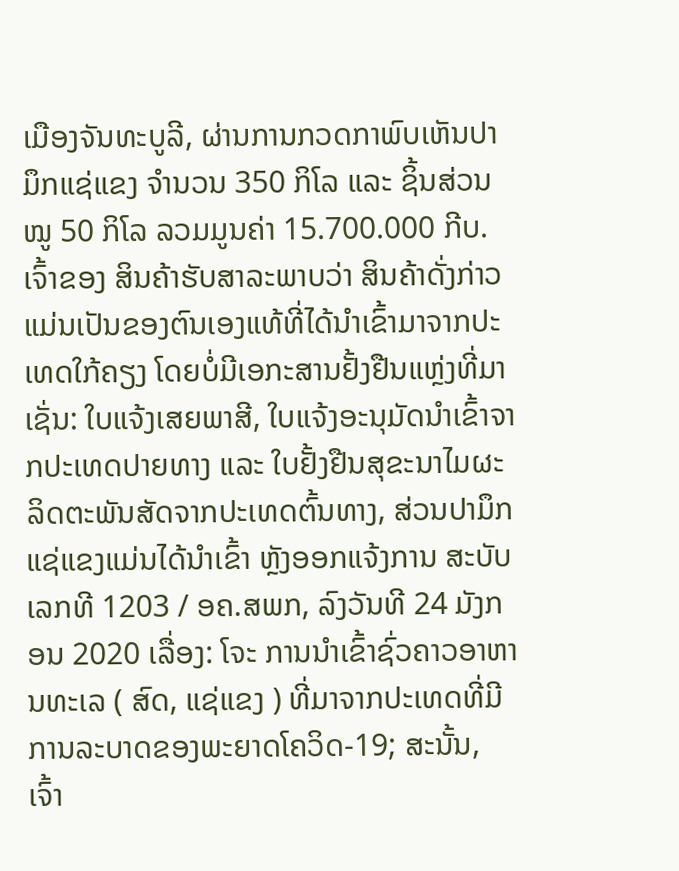ເມືອງຈັນທະບູລີ, ຜ່ານການກວດກາພົບເຫັນປາມຶກແຊ່ແຂງ ຈໍານວນ 350 ກິໂລ ແລະ ຊິ້ນສ່ວນໝູ 50 ກິໂລ ລວມມູນຄ່າ 15.700.000 ກີບ. ເຈົ້າຂອງ ສິນຄ້າຮັບສາລະພາບວ່າ ສິນຄ້າດັ່ງກ່າວແມ່ນເປັນຂອງຕົນເອງແທ້ທີ່ໄດ້ນໍາເຂົ້າມາຈາກປະເທດໃກ້ຄຽງ ໂດຍບໍ່ມີເອກະສານຢັ້ງຢືນແຫຼ່ງທີ່ມາ ເຊັ່ນ: ໃບແຈ້ງເສຍພາສີ, ໃບແຈ້ງອະນຸມັດນໍາເຂົ້າຈາກປະເທດປາຍທາງ ແລະ ໃບຢັ້ງຢືນສຸຂະນາໄມຜະລິດຕະພັນສັດຈາກປະເທດຕົ້ນທາງ, ສ່ວນປາມຶກແຊ່ແຂງແມ່ນໄດ້ນໍາເຂົ້າ ຫຼັງອອກແຈ້ງການ ສະບັບເລກທີ 1203 / ອຄ.ສພກ, ລົງວັນທີ 24 ມັງກອນ 2020 ເລື່ອງ: ໂຈະ ການນໍາເຂົ້າຊົ່ວຄາວອາຫານທະເລ ( ສົດ, ແຊ່ແຂງ ) ທີ່ມາຈາກປະເທດທີ່ມີການລະບາດຂອງພະຍາດໂຄວິດ-19; ສະນັ້ນ, ເຈົ້າ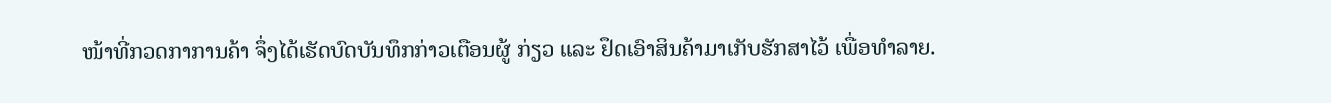ໜ້າທີ່ກວດກາການຄ້າ ຈຶ່ງໄດ້ເຮັດບົດບັນທຶກກ່າວເຕືອນຜູ້ ກ່ຽວ ແລະ ຢຶດເອົາສິນຄ້າມາເກັບຮັກສາໄວ້ ເພື່ອທຳລາຍ.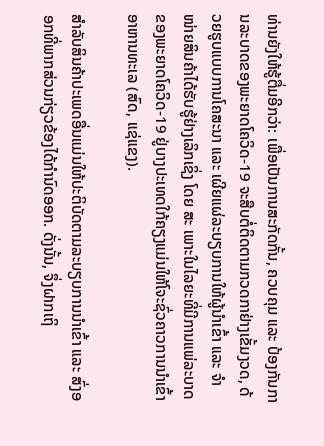ທ່ານຍັງໃຫ້ຮູ້ຕື່ມອີກວ່າ: ເພື່ອເປັນການສະກັດກັ້ນ, ຄວບຄຸມ ແລະ ປ້ອງກັນການລະບາດຂອງພະຍາດໂຄວິດ-19 ຈະສືບຕໍ່ຕິດຕາມກວດກາຢ່າງເຂັ້ມງວດ, ດ້ວຍຮູບແບບການໂຄສະນາ ແລະ ເຜີຍແຜ່ລະບຽບການໃຫ້ຜູ້ນໍາເຂົ້າ ແລະ ຈໍາໜ່າຍສິນຄ້າໄດ້ຮັບຮູ້ຢ່າງເລິກເຊິ່ງ ໂດຍ ສະ ເພາະໃນໄລຍະທີ່ມີການແພ່ລະບາດຂອງພະຍາດໂຄວິດ-19 ຢູ່ບາງປະເທດໃກ້ຄຽງແມ່ນໃຫ້ໂຈະຊົ່ວຄາວການນໍາເຂົ້າອາຫານທະເລ (ສົດ, ແຊ່ແຂງ).

ສໍາລັບສິນຄ້າປະເພດອື່ນແມ່ນໃຫ້ປະຕິບັດຕາມລະບຽບການນໍາເຂົ້າ ແລະ ສົ່ງອອກທີ່ພາກສ່ວນກ່ຽວຂ້ອງໄດ້ກໍານົດອອກ. ດັ່ງນັ້ນ, ຈຶ່ງຝາກເຖິ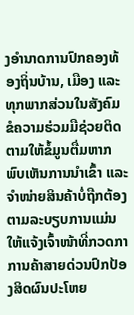ງອໍານາດການປົກຄອງທ້ອງຖິ່ນບ້ານ, ເມືອງ ແລະ ທຸກພາກສ່ວນໃນສັງຄົມ ຂໍຄວາມຮ່ວມມືຊ່ວຍຕິດຕາມໃຫ້ຂໍ້ມູນຕື່ມຫາກພົບເຫັນການນໍາເຂົ້າ ແລະ ຈໍາໜ່າຍສິນຄ້າບໍ່ຖືກຕ້ອງຕາມລະບຽບການແມ່ນໃຫ້ແຈ້ງເຈົ້າໜ້າທີ່ກວດກາການຄ້າສາຍດ່ວນປົກປ້ອງສິດຜົນປະໂຫຍ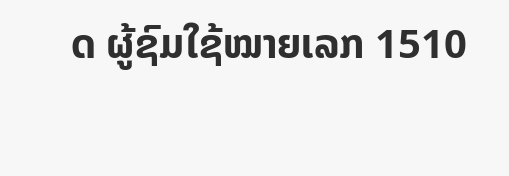ດ ຜູ້ຊົມໃຊ້ໝາຍເລກ 1510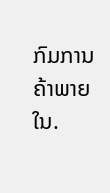ກົມການຄ້າພາຍໃນ.